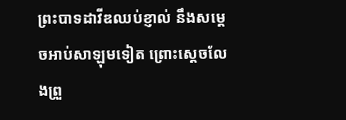ព្រះបាទដាវីឌឈប់ខ្ញាល់ នឹងសម្ដេចអាប់សាឡុមទៀត ព្រោះស្ដេចលែងព្រួ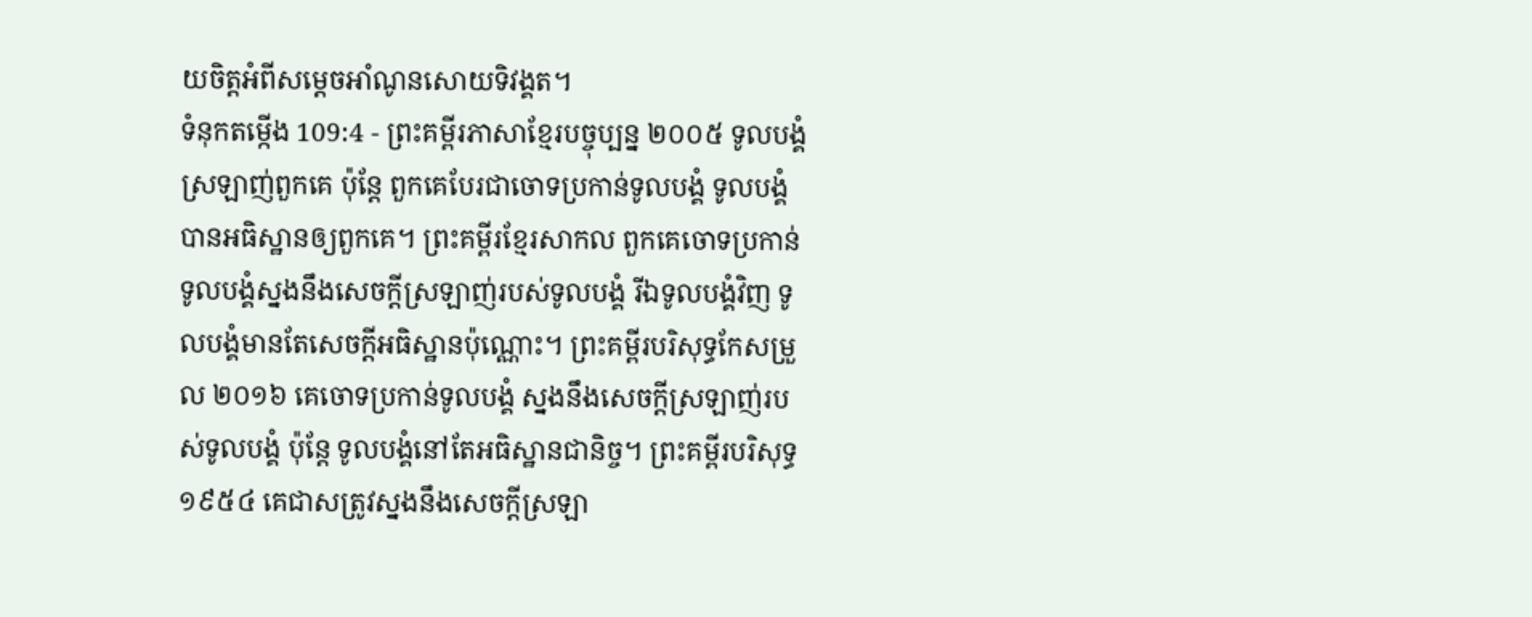យចិត្តអំពីសម្ដេចអាំណូនសោយទិវង្គត។
ទំនុកតម្កើង 109:4 - ព្រះគម្ពីរភាសាខ្មែរបច្ចុប្បន្ន ២០០៥ ទូលបង្គំស្រឡាញ់ពួកគេ ប៉ុន្តែ ពួកគេបែរជាចោទប្រកាន់ទូលបង្គំ ទូលបង្គំបានអធិស្ឋានឲ្យពួកគេ។ ព្រះគម្ពីរខ្មែរសាកល ពួកគេចោទប្រកាន់ទូលបង្គំស្នងនឹងសេចក្ដីស្រឡាញ់របស់ទូលបង្គំ រីឯទូលបង្គំវិញ ទូលបង្គំមានតែសេចក្ដីអធិស្ឋានប៉ុណ្ណោះ។ ព្រះគម្ពីរបរិសុទ្ធកែសម្រួល ២០១៦ គេចោទប្រកាន់ទូលបង្គំ ស្នងនឹងសេចក្ដីស្រឡាញ់របស់ទូលបង្គំ ប៉ុន្តែ ទូលបង្គំនៅតែអធិស្ឋានជានិច្ច។ ព្រះគម្ពីរបរិសុទ្ធ ១៩៥៤ គេជាសត្រូវស្នងនឹងសេចក្ដីស្រឡា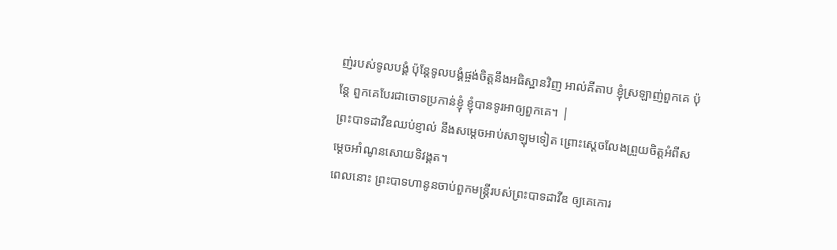ញ់របស់ទូលបង្គំ ប៉ុន្តែទូលបង្គំផ្ចង់ចិត្តនឹងអធិស្ឋានវិញ អាល់គីតាប ខ្ញុំស្រឡាញ់ពួកគេ ប៉ុន្តែ ពួកគេបែរជាចោទប្រកាន់ខ្ញុំ ខ្ញុំបានទូរអាឲ្យពួកគេ។ |
ព្រះបាទដាវីឌឈប់ខ្ញាល់ នឹងសម្ដេចអាប់សាឡុមទៀត ព្រោះស្ដេចលែងព្រួយចិត្តអំពីសម្ដេចអាំណូនសោយទិវង្គត។
ពេលនោះ ព្រះបាទហានូនចាប់ពួកមន្ត្រីរបស់ព្រះបាទដាវីឌ ឲ្យគេកោរ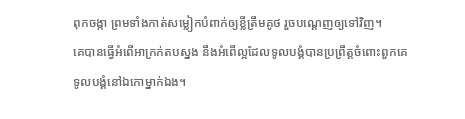ពុកចង្កា ព្រមទាំងកាត់សម្លៀកបំពាក់ឲ្យខ្លីត្រឹមគូថ រួចបណ្ដេញឲ្យទៅវិញ។
គេបានធ្វើអំពើអាក្រក់តបស្នង នឹងអំពើល្អដែលទូលបង្គំបានប្រព្រឹត្តចំពោះពួកគេ ទូលបង្គំនៅឯកោម្នាក់ឯង។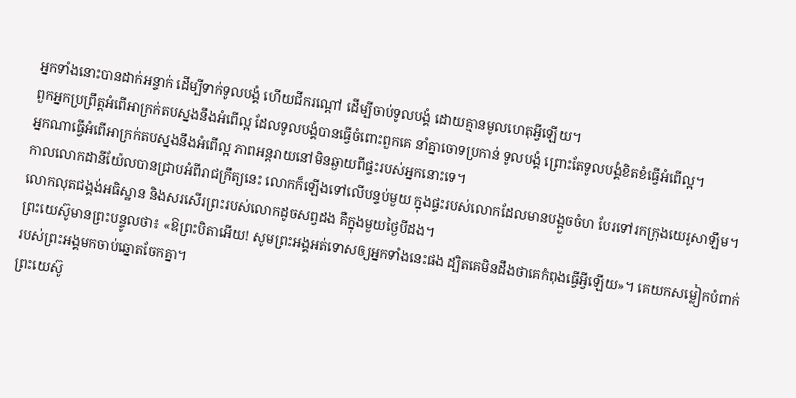អ្នកទាំងនោះបានដាក់អន្ទាក់ ដើម្បីទាក់ទូលបង្គំ ហើយជីករណ្ដៅ ដើម្បីចាប់ទូលបង្គំ ដោយគ្មានមូលហេតុអ្វីឡើយ។
ពួកអ្នកប្រព្រឹត្តអំពើអាក្រក់តបស្នងនឹងអំពើល្អ ដែលទូលបង្គំបានធ្វើចំពោះពួកគេ នាំគ្នាចោទប្រកាន់ ទូលបង្គំ ព្រោះតែទូលបង្គំខិតខំធ្វើអំពើល្អ។
អ្នកណាធ្វើអំពើអាក្រក់តបស្នងនឹងអំពើល្អ ភាពអន្តរាយនៅមិនឆ្ងាយពីផ្ទះរបស់អ្នកនោះទេ។
កាលលោកដានីយ៉ែលបានជ្រាបអំពីរាជក្រឹត្យនេះ លោកក៏ឡើងទៅលើបន្ទប់មួយ ក្នុងផ្ទះរបស់លោកដែលមានបង្អួចចំហ បែរទៅរកក្រុងយេរូសាឡឹម។ លោកលុតជង្គង់អធិស្ឋាន និងសរសើរព្រះរបស់លោកដូចសព្វដង គឺក្នុងមួយថ្ងៃបីដង។
ព្រះយេស៊ូមានព្រះបន្ទូលថា៖ «ឱព្រះបិតាអើយ! សូមព្រះអង្គអត់ទោសឲ្យអ្នកទាំងនេះផង ដ្បិតគេមិនដឹងថាគេកំពុងធ្វើអ្វីឡើយ»។ គេយកសម្លៀកបំពាក់របស់ព្រះអង្គមកចាប់ឆ្នោតចែកគ្នា។
ព្រះយេស៊ូ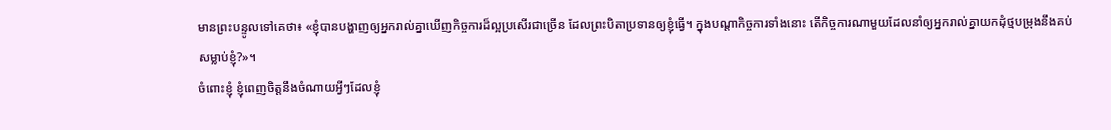មានព្រះបន្ទូលទៅគេថា៖ «ខ្ញុំបានបង្ហាញឲ្យអ្នករាល់គ្នាឃើញកិច្ចការដ៏ល្អប្រសើរជាច្រើន ដែលព្រះបិតាប្រទានឲ្យខ្ញុំធ្វើ។ ក្នុងបណ្ដាកិច្ចការទាំងនោះ តើកិច្ចការណាមួយដែលនាំឲ្យអ្នករាល់គ្នាយកដុំថ្មបម្រុងនឹងគប់សម្លាប់ខ្ញុំ?»។
ចំពោះខ្ញុំ ខ្ញុំពេញចិត្តនឹងចំណាយអ្វីៗដែលខ្ញុំ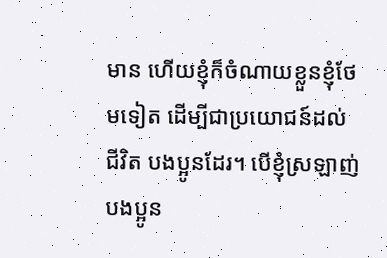មាន ហើយខ្ញុំក៏ចំណាយខ្លួនខ្ញុំថែមទៀត ដើម្បីជាប្រយោជន៍ដល់ជីវិត បងប្អូនដែរ។ បើខ្ញុំស្រឡាញ់បងប្អូន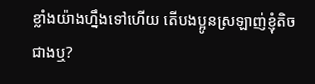ខ្លាំងយ៉ាងហ្នឹងទៅហើយ តើបងប្អូនស្រឡាញ់ខ្ញុំតិចជាងឬ?